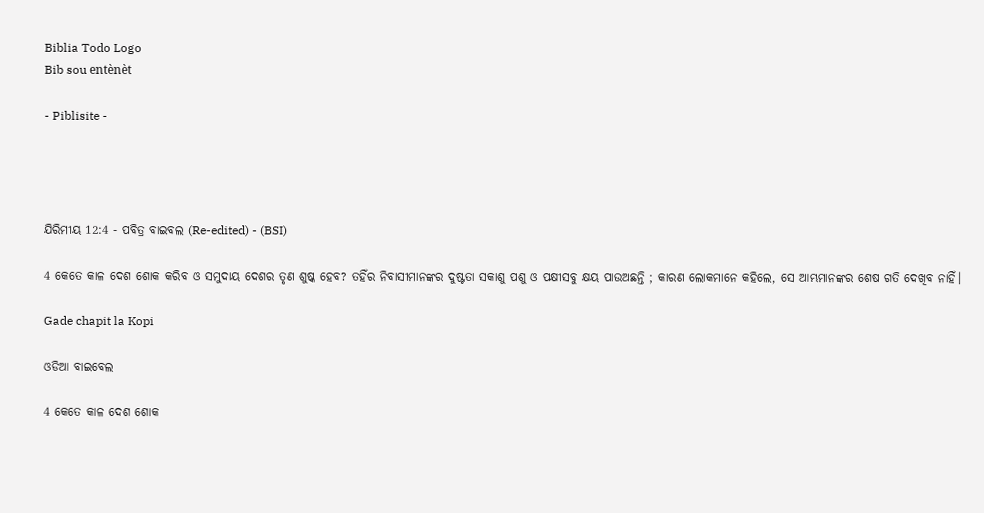Biblia Todo Logo
Bib sou entènèt

- Piblisite -




ଯିରିମୀୟ 12:4 - ପବିତ୍ର ବାଇବଲ (Re-edited) - (BSI)

4 କେତେ କାଳ ଦେଶ ଶୋକ କରିବ ଓ ସମୁଦାୟ ଦେଶର ତୃଣ ଶୁଷ୍କ ହେବ? ତହିଁର ନିବାସୀମାନଙ୍କର ଦୁଷ୍ଟତା ସକାଶୁ ପଶୁ ଓ ପକ୍ଷୀସବୁ କ୍ଷୟ ପାଉଅଛନ୍ତି ; କାରଣ ଲୋକମାନେ କହିଲେ, ସେ ଆମ୍ଭମାନଙ୍କର ଶେଷ ଗତି ଦେଖିବ ନାହିଁ।

Gade chapit la Kopi

ଓଡିଆ ବାଇବେଲ

4 କେତେ କାଳ ଦେଶ ଶୋକ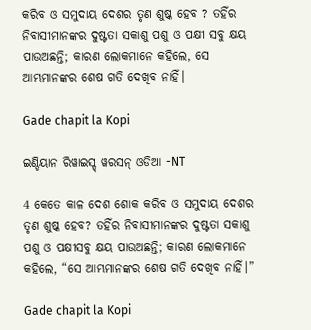କରିବ ଓ ସମୁଦାୟ ଦେଶର ତୃଣ ଶୁଷ୍କ ହେବ ? ତହିଁର ନିବାସୀମାନଙ୍କର ଦୁଷ୍ଟତା ସକାଶୁ ପଶୁ ଓ ପକ୍ଷୀ ସବୁ କ୍ଷୟ ପାଉଅଛନ୍ତି; କାରଣ ଲୋକମାନେ କହିଲେ, ସେ ଆମ୍ଭମାନଙ୍କର ଶେଷ ଗତି ଦେଖିବ ନାହିଁ।

Gade chapit la Kopi

ଇଣ୍ଡିୟାନ ରିୱାଇସ୍ଡ୍ ୱରସନ୍ ଓଡିଆ -NT

4 କେତେ କାଳ ଦେଶ ଶୋକ କରିବ ଓ ସମୁଦାୟ ଦେଶର ତୃଣ ଶୁଷ୍କ ହେବ? ତହିଁର ନିବାସୀମାନଙ୍କର ଦୁଷ୍ଟତା ସକାଶୁ ପଶୁ ଓ ପକ୍ଷୀସବୁ କ୍ଷୟ ପାଉଅଛନ୍ତି; କାରଣ ଲୋକମାନେ କହିଲେ, “ସେ ଆମ୍ଭମାନଙ୍କର ଶେଷ ଗତି ଦେଖିବ ନାହିଁ।”

Gade chapit la Kopi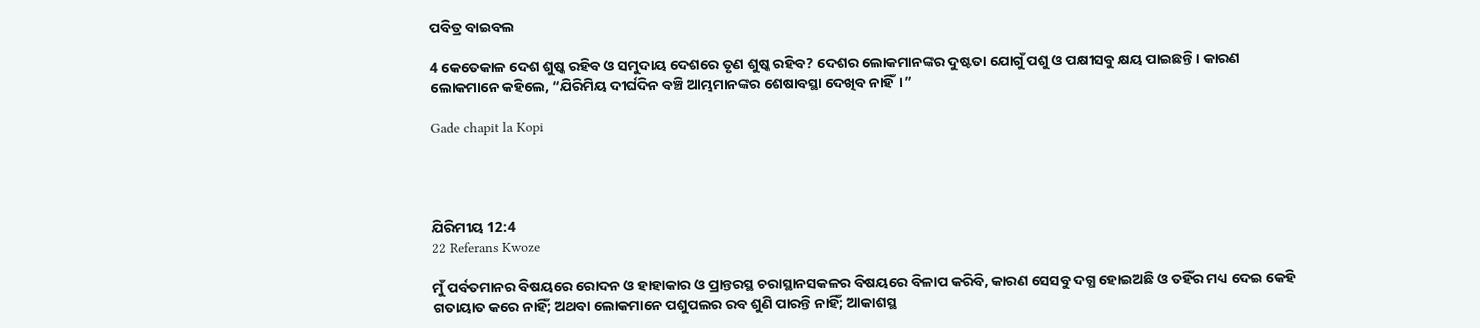ପବିତ୍ର ବାଇବଲ

4 କେତେକାଳ ଦେଶ ଶୁଷ୍କ ରହିବ ଓ ସମୁଦାୟ ଦେଶରେ ତୃଣ ଶୁଷ୍କ ରହିବ? ଦେଶର ଲୋକମାନଙ୍କର ଦୁଷ୍ଟତା ଯୋଗୁଁ ପଶୁ ଓ ପକ୍ଷୀସବୁ କ୍ଷୟ ପାଇଛନ୍ତି। କାରଣ ଲୋକମାନେ କହିଲେ, “ଯିରିମିୟ ଦୀର୍ଘଦିନ ବଞ୍ଚି ଆମ୍ଭମାନଙ୍କର ଶେଷାବସ୍ଥା ଦେଖିବ ନାହିଁ।”

Gade chapit la Kopi




ଯିରିମୀୟ 12:4
22 Referans Kwoze

ମୁଁ ପର୍ବତମାନର ବିଷୟରେ ରୋଦନ ଓ ହାହାକାର ଓ ପ୍ରାନ୍ତରସ୍ଥ ଚରାସ୍ଥାନସକଳର ବିଷୟରେ ବିଳାପ କରିବି, କାରଣ ସେସବୁ ଦଗ୍ଧ ହୋଇଅଛି ଓ ତହିଁର ମଧ୍ୟ ଦେଇ କେହି ଗତାୟାତ କରେ ନାହିଁ; ଅଥବା ଲୋକମାନେ ପଶୁପଲର ରବ ଶୁଣି ପାରନ୍ତି ନାହିଁ; ଆକାଶସ୍ଥ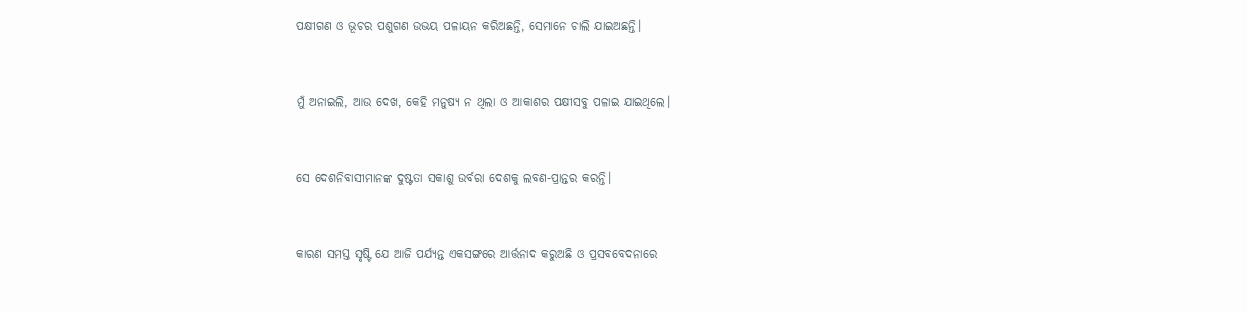ପକ୍ଷୀଗଣ ଓ ଭୂଚର ପଶୁଗଣ ଉଭୟ ପଳାୟନ କରିଅଛନ୍ତି, ସେମାନେ ଚାଲି ଯାଇଅଛନ୍ତି।


ମୁଁ ଅନାଇଲି, ଆଉ ଦେଖ, କେହି ମନୁଷ୍ୟ ନ ଥିଲା ଓ ଆକାଶର ପକ୍ଷୀସବୁ ପଳାଇ ଯାଇଥିଲେ।


ସେ ଦେଶନିବାସୀମାନଙ୍କ ଦୁଷ୍ଟତା ସକାଶୁ ଉର୍ବରା ଦେଶକୁ ଲବଣ-ପ୍ରାନ୍ତର କରନ୍ତି।


କାରଣ ସମସ୍ତ ସୃଷ୍ଟି ଯେ ଆଜି ପର୍ଯ୍ୟନ୍ତ ଏକସଙ୍ଗରେ ଆର୍ତ୍ତନାଦ କରୁଅଛି ଓ ପ୍ରସବବେଦନାରେ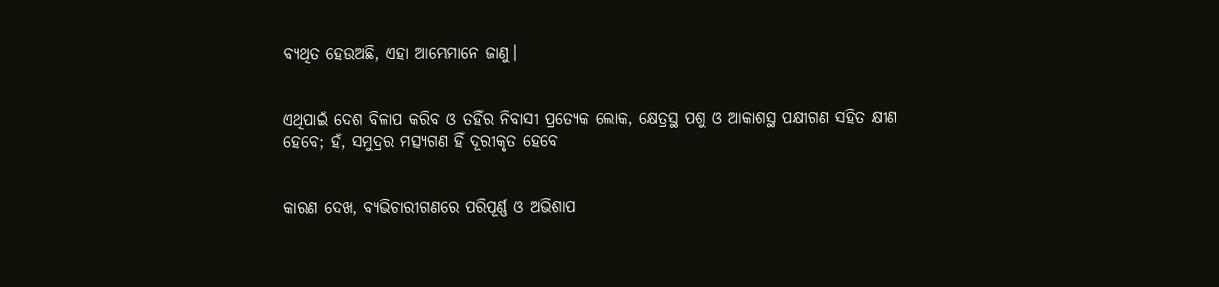ବ୍ୟଥିତ ହେଉଅଛି, ଏହା ଆମ୍ଭେମାନେ ଜାଣୁ।


ଏଥିପାଇଁ ଦେଶ ବିଳାପ କରିବ ଓ ତହିଁର ନିବାସୀ ପ୍ରତ୍ୟେକ ଲୋକ, କ୍ଷେତ୍ରସ୍ଥ ପଶୁ ଓ ଆକାଶସ୍ଥ ପକ୍ଷୀଗଣ ସହିତ କ୍ଷୀଣ ହେବେ; ହଁ, ସମୁଦ୍ରର ମତ୍ସ୍ୟଗଣ ହିଁ ଦୂରୀକୃତ ହେବେ


କାରଣ ଦେଖ, ବ୍ୟଭିଚାରୀଗଣରେ ପରିପୂର୍ଣ୍ଣ ଓ ଅଭିଶାପ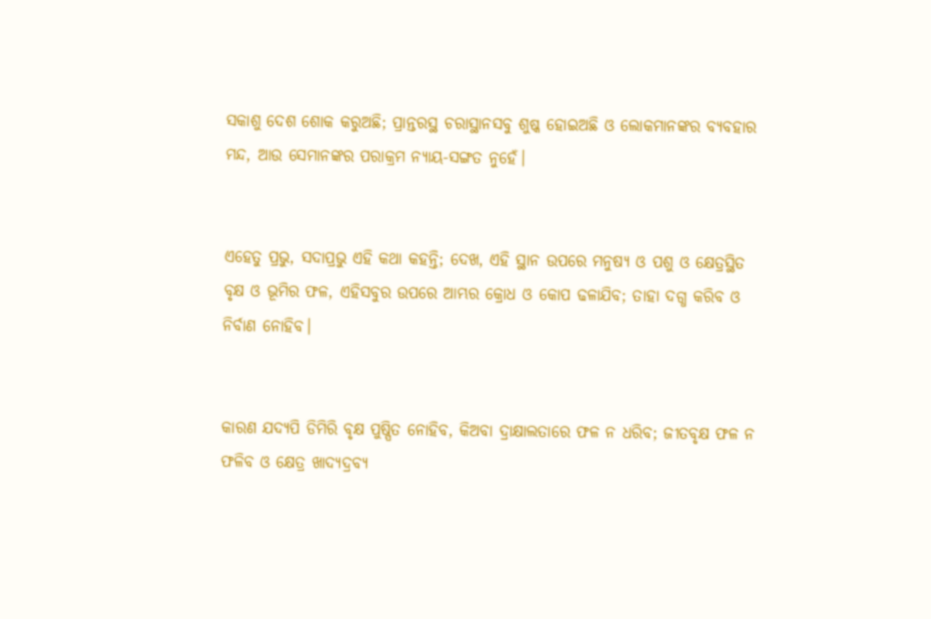ସକାଶୁ ଦେଶ ଶୋକ କରୁଅଛି; ପ୍ରାନ୍ତରସ୍ଥ ଚରାସ୍ଥାନସବୁ ଶୁଷ୍କ ହୋଇଅଛି ଓ ଲୋକମାନଙ୍କର ବ୍ୟବହାର ମନ୍ଦ, ଆଉ ସେମାନଙ୍କର ପରାକ୍ରମ ନ୍ୟାୟ-ସଙ୍ଗତ ନୁହେଁ।


ଏହେତୁ ପ୍ରଭୁ, ସଦାପ୍ରଭୁ ଏହି କଥା କହନ୍ତି; ଦେଖ, ଏହି ସ୍ଥାନ ଉପରେ ମନୁଷ୍ୟ ଓ ପଶୁ ଓ କ୍ଷେତ୍ରସ୍ଥିତ ବୃକ୍ଷ ଓ ଭୂମିର ଫଳ, ଏହିସବୁର ଉପରେ ଆମ୍ଭର କ୍ରୋଧ ଓ କୋପ ଢଳାଯିବ; ତାହା ଦଗ୍ଧ କରିବ ଓ ନିର୍ବାଣ ନୋହିବ।


କାରଣ ଯଦ୍ୟପି ଡିମିରି ବୃକ୍ଷ ପୁଷ୍ପିତ ନୋହିବ, କିଅବା ଦ୍ରାକ୍ଷାଲତାରେ ଫଳ ନ ଧରିବ; ଜୀତବୃକ୍ଷ ଫଳ ନ ଫଳିବ ଓ କ୍ଷେତ୍ର ଖାଦ୍ୟଦ୍ରବ୍ୟ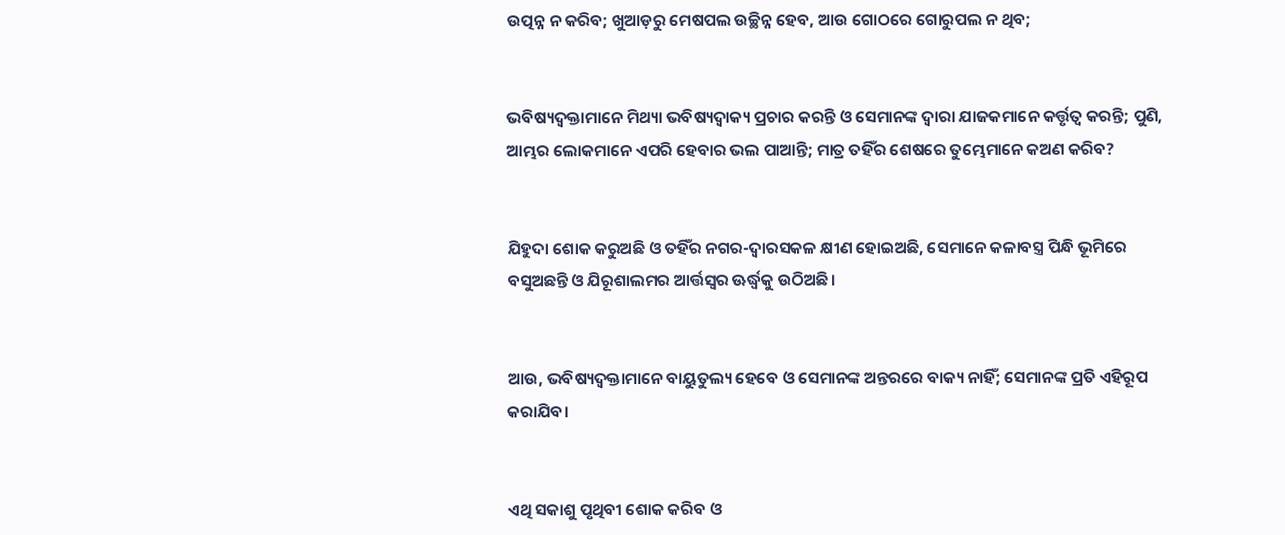ଉତ୍ପନ୍ନ ନ କରିବ; ଖୁଆଡ଼ରୁ ମେଷପଲ ଉଚ୍ଛିନ୍ନ ହେବ, ଆଉ ଗୋଠରେ ଗୋରୁପଲ ନ ଥିବ;


ଭବିଷ୍ୟଦ୍ବକ୍ତାମାନେ ମିଥ୍ୟା ଭବିଷ୍ୟଦ୍ବାକ୍ୟ ପ୍ରଚାର କରନ୍ତି ଓ ସେମାନଙ୍କ ଦ୍ଵାରା ଯାଜକମାନେ କର୍ତ୍ତୃତ୍ଵ କରନ୍ତି; ପୁଣି, ଆମ୍ଭର ଲୋକମାନେ ଏପରି ହେବାର ଭଲ ପାଆନ୍ତି; ମାତ୍ର ତହିଁର ଶେଷରେ ତୁମ୍ଭେମାନେ କଅଣ କରିବ?


ଯିହୁଦା ଶୋକ କରୁଅଛି ଓ ତହିଁର ନଗର-ଦ୍ଵାରସକଳ କ୍ଷୀଣ ହୋଇଅଛି, ସେମାନେ କଳାବସ୍ତ୍ର ପିନ୍ଧି ଭୂମିରେ ବସୁଅଛନ୍ତି ଓ ଯିରୂଶାଲମର ଆର୍ତ୍ତସ୍ଵର ଊର୍ଦ୍ଧ୍ଵକୁ ଉଠିଅଛି।


ଆଉ, ଭବିଷ୍ୟଦ୍ବକ୍ତାମାନେ ବାୟୁତୁଲ୍ୟ ହେବେ ଓ ସେମାନଙ୍କ ଅନ୍ତରରେ ବାକ୍ୟ ନାହିଁ; ସେମାନଙ୍କ ପ୍ରତି ଏହିରୂପ କରାଯିବ।


ଏଥି ସକାଶୁ ପୃଥିବୀ ଶୋକ କରିବ ଓ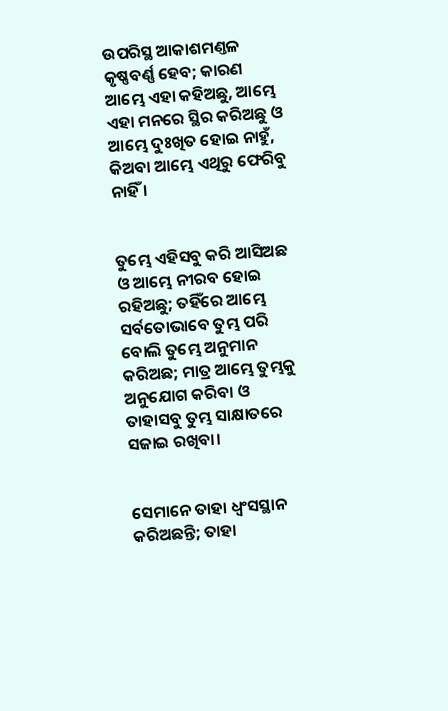ଉପରିସ୍ଥ ଆକାଶମଣ୍ତଳ କୃଷ୍ଣବର୍ଣ୍ଣ ହେବ; କାରଣ ଆମ୍ଭେ ଏହା କହିଅଛୁ, ଆମ୍ଭେ ଏହା ମନରେ ସ୍ଥିର କରିଅଛୁ ଓ ଆମ୍ଭେ ଦୁଃଖିତ ହୋଇ ନାହୁଁ, କିଅବା ଆମ୍ଭେ ଏଥିରୁ ଫେରିବୁ ନାହିଁ ।


ତୁମ୍ଭେ ଏହିସବୁ କରି ଆସିଅଛ ଓ ଆମ୍ଭେ ନୀରବ ହୋଇ ରହିଅଛୁ; ତହିଁରେ ଆମ୍ଭେ ସର୍ବତୋଭାବେ ତୁମ୍ଭ ପରି ବୋଲି ତୁମ୍ଭେ ଅନୁମାନ କରିଅଛ; ମାତ୍ର ଆମ୍ଭେ ତୁମ୍ଭକୁ ଅନୁଯୋଗ କରିବା ଓ ତାହାସବୁ ତୁମ୍ଭ ସାକ୍ଷାତରେ ସଜାଇ ରଖିବା।


ସେମାନେ ତାହା ଧ୍ଵଂସସ୍ଥାନ କରିଅଛନ୍ତି; ତାହା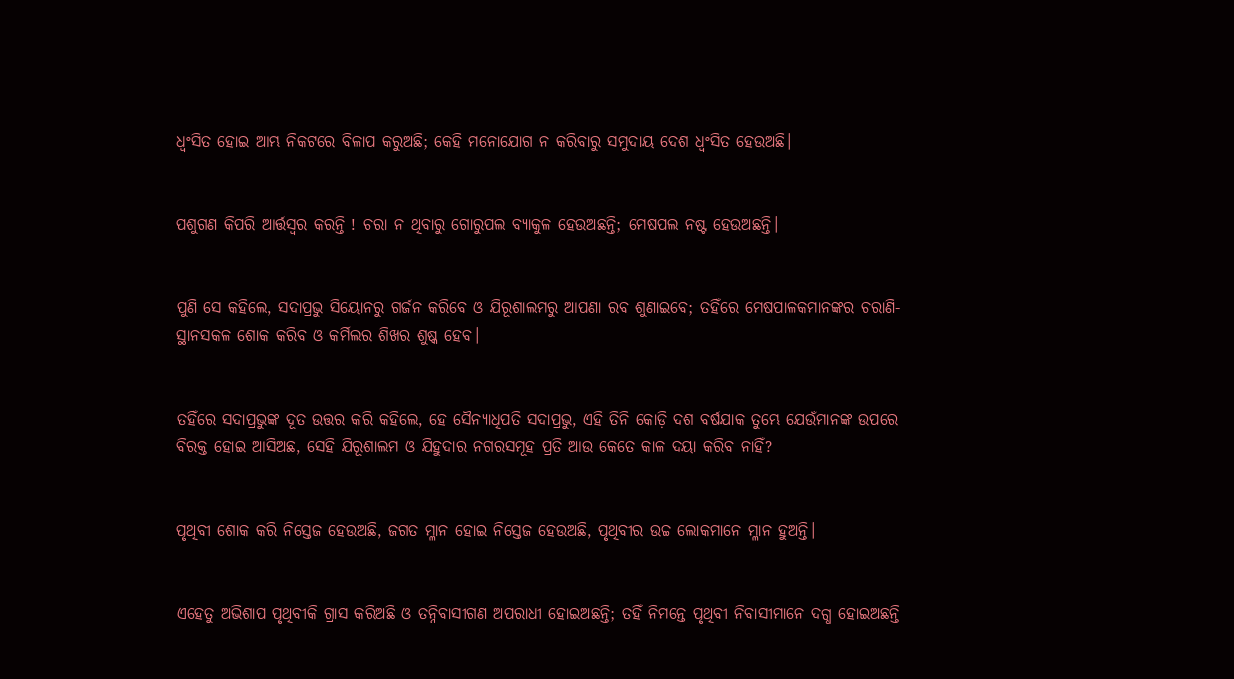ଧ୍ଵଂସିତ ହୋଇ ଆମ୍ଭ ନିକଟରେ ବିଳାପ କରୁଅଛି; କେହି ମନୋଯୋଗ ନ କରିବାରୁ ସମୁଦାୟ ଦେଶ ଧ୍ଵଂସିତ ହେଉଅଛି।


ପଶୁଗଣ କିପରି ଆର୍ତ୍ତସ୍ଵର କରନ୍ତି ! ଚରା ନ ଥିବାରୁ ଗୋରୁପଲ ବ୍ୟାକୁଳ ହେଉଅଛନ୍ତି; ମେଷପଲ ନଷ୍ଟ ହେଉଅଛନ୍ତି।


ପୁଣି ସେ କହିଲେ, ସଦାପ୍ରଭୁ ସିୟୋନରୁ ଗର୍ଜନ କରିବେ ଓ ଯିରୂଶାଲମରୁ ଆପଣା ରବ ଶୁଣାଇବେ; ତହିଁରେ ମେଷପାଳକମାନଙ୍କର ଚରାଣି-ସ୍ଥାନସକଳ ଶୋକ କରିବ ଓ କର୍ମିଲର ଶିଖର ଶୁଷ୍କ ହେବ।


ତହିଁରେ ସଦାପ୍ରଭୁଙ୍କ ଦୂତ ଉତ୍ତର କରି କହିଲେ, ହେ ସୈନ୍ୟାଧିପତି ସଦାପ୍ରଭୁ, ଏହି ତିନି କୋଡ଼ି ଦଶ ବର୍ଷଯାକ ତୁମ୍ଭେ ଯେଉଁମାନଙ୍କ ଉପରେ ବିରକ୍ତ ହୋଇ ଆସିଅଛ, ସେହି ଯିରୂଶାଲମ ଓ ଯିହୁଦାର ନଗରସମୂହ ପ୍ରତି ଆଉ କେତେ କାଳ ଦୟା କରିବ ନାହିଁ?


ପୃଥିବୀ ଶୋକ କରି ନିସ୍ତେଜ ହେଉଅଛି, ଜଗତ ମ୍ଳାନ ହୋଇ ନିସ୍ତେଜ ହେଉଅଛି, ପୃଥିବୀର ଉଚ୍ଚ ଲୋକମାନେ ମ୍ଳାନ ହୁଅନ୍ତି।


ଏହେତୁ ଅଭିଶାପ ପୃଥିବୀକି ଗ୍ରାସ କରିଅଛି ଓ ତନ୍ନିବାସୀଗଣ ଅପରାଧୀ ହୋଇଅଛନ୍ତି; ତହିଁ ନିମନ୍ତେ ପୃଥିବୀ ନିବାସୀମାନେ ଦଗ୍ଧ ହୋଇଅଛନ୍ତି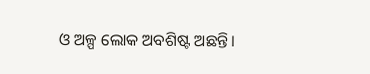ଓ ଅଳ୍ପ ଲୋକ ଅବଶିଷ୍ଟ ଅଛନ୍ତି।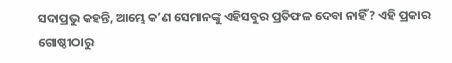ସଦାପ୍ରଭୁ କହନ୍ତି, ଆମ୍ଭେ କʼଣ ସେମାନଙ୍କୁ ଏହିସବୁର ପ୍ରତିଫଳ ଦେବା ନାହିଁ? ଏହି ପ୍ରକାର ଗୋଷ୍ଠୀଠାରୁ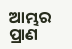ଆମ୍ଭର ପ୍ରାଣ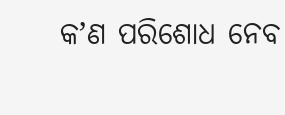କʼଣ ପରିଶୋଧ ନେବ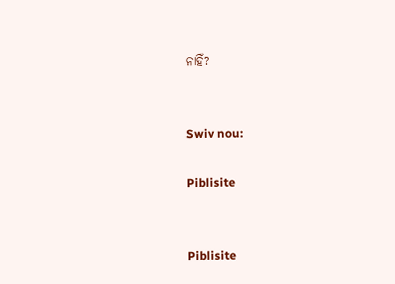ନାହିଁ?


Swiv nou:

Piblisite


Piblisite